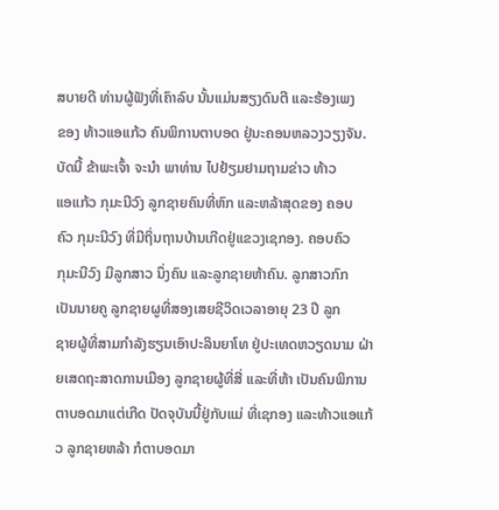ສບາຍດີ ທ່ານຜູ້ຟັງທີ່ເຄົາລົບ ນັ້ນແມ່ນສຽງດົນຕີ ແລະຮ້ອງເພງ
ຂອງ ທ້າວແອແກ້ວ ຄົນພິການຕາບອດ ຢູ່ນະຄອນຫລວງວຽງຈັນ.
ບັດນີ້ ຂ້າພະເຈົ້າ ຈະນໍາ ພາທ່ານ ໄປຢ້ຽມຢາມຖາມຂ່າວ ທ້າວ
ແອແກ້ວ ກຸມະນີວົງ ລູກຊາຍຄົນທີ່ຫົກ ແລະຫລ້າສຸດຂອງ ຄອບ
ຄົວ ກຸມະນີວົງ ທີ່ມີຖິ່ນຖານບ້ານເກີດຢູ່ແຂວງເຊກອງ. ຄອບຄົວ
ກຸມະນີວົງ ມີລູກສາວ ນຶ່ງຄົນ ແລະລູກຊາຍຫ້າຄົນ. ລູກສາວກົກ
ເປັນນາຍຄູ ລູກຊາຍຜູທີ່ສອງເສຍຊີວິດເວລາອາຍຸ 23 ປີ ລູກ
ຊາຍຜູ້ທີ່ສາມກໍາລັງຮຽນເອົາປະລິນຍາໂທ ຢູ່ປະເທດຫວຽດນາມ ຝ່າຍເສດຖະສາດການເມືອງ ລູກຊາຍຜູ້ທີ່ສີ່ ແລະທີ່ຫ້າ ເປັນຄົນພິການ ຕາບອດມາແຕ່ເກີດ ປັດຈຸບັນນີ້ຢູ່ກັບແມ່ ທີ່ເຊກອງ ແລະທ້າວແອແກ້ວ ລູກຊາຍຫລ້າ ກໍຕາບອດມາ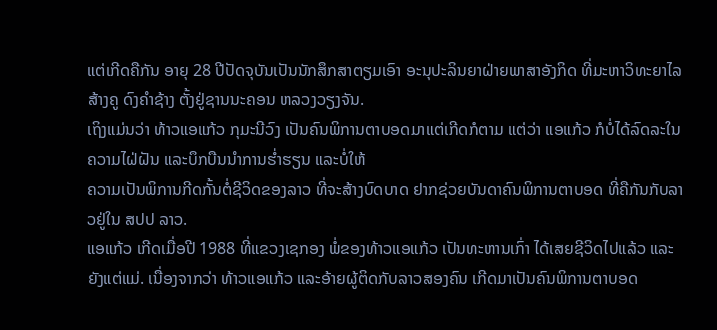ແຕ່ເກີດຄືກັນ ອາຍຸ 28 ປີປັດຈຸບັນເປັນນັກສຶກສາຕຽມເອົາ ອະນຸປະລິນຍາຝ່າຍພາສາອັງກິດ ທີ່ມະຫາວິທະຍາໄລ ສ້າງຄູ ດົງຄໍາຊ້າງ ຕັ້ງຢູ່ຊານນະຄອນ ຫລວງວຽງຈັນ.
ເຖິງແມ່ນວ່າ ທ້າວແອແກ້ວ ກຸມະນີວົງ ເປັນຄົນພິການຕາບອດມາແຕ່ເກີດກໍຕາມ ແຕ່ວ່າ ແອແກ້ວ ກໍບໍ່ໄດ້ລົດລະໃນຄວາມໄຝ່ຝັນ ແລະບຶກບືນນໍາການຮໍ່າຮຽນ ແລະບໍ່ໃຫ້
ຄວາມເປັນພິການກີດກັ້ນຕໍ່ຊີວິດຂອງລາວ ທີ່ຈະສ້າງບົດບາດ ຢາກຊ່ວຍບັນດາຄົນພິການຕາບອດ ທີ່ຄືກັນກັບລາວຢູ່ໃນ ສປປ ລາວ.
ແອແກ້ວ ເກີດເມື່ອປີ 1988 ທີ່ແຂວງເຊກອງ ພໍ່ຂອງທ້າວແອແກ້ວ ເປັນທະຫານເກົ່າ ໄດ້ເສຍຊີວິດໄປແລ້ວ ແລະຍັງແຕ່ແມ່. ເນື່ອງຈາກວ່າ ທ້າວແອແກ້ວ ແລະອ້າຍຜູ້ຕິດກັບລາວສອງຄົນ ເກີດມາເປັນຄົນພິການຕາບອດ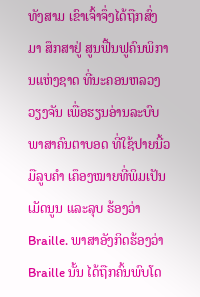ທັງສາມ ເຂົາເຈົ້າຈຶ່ງໄດ້ຖືກສົ່ງມາ ສຶກສາຢູ່ ສູນຟື້ນຟູຄົນພິການແຫ່ງຊາດ ທີ່ນະຄອນຫລວງວຽງຈັນ ເພື່ອຮຽນອ່ານລະບົບ ພາສາຄົນຕາບອດ ທີ່ໃຊ້ປາຍນີ້ວມືລູບຄໍາ ເຄຶອງໝາຍທີ່ພິມເປັນເມັດນູນ ແລະລຸບ ຮ້ອງວ່າ Braille. ພາສາອັງກິດຮ້ອງວ່າ Braille ນັ້ນ ໄດ້ຖືກຄົ້ນພົບໂດ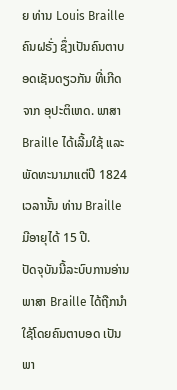ຍ ທ່ານ Louis Braille ຄົນຝຣັ່ງ ຊຶ່ງເປັນຄົນຕາບອດເຊັນດຽວກັນ ທີ່ເກີດຈາກ ອຸປະຕິເຫດ. ພາສາ Braille ໄດ້ເລີ້ມໃຊ້ ແລະພັດທະນາມາແຕ່ປີ 1824 ເວລານັ້ນ ທ່ານ Braille ມີອາຍຸໄດ້ 15 ປີ.
ປັດຈຸບັນນີ້ລະບົບການອ່ານພາສາ Braille ໄດ້ຖືກນໍາໃຊ້ໂດຍຄົນຕາບອດ ເປັນພາ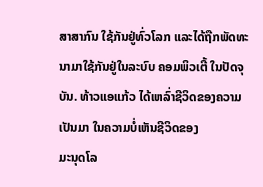ສາສາກົນ ໃຊ້ກັນຢູ່ທົ່ວໂລກ ແລະໄດ້ຖືກພັດທະນາມາໃຊ້ກັນຢູ່ໃນລະບົບ ຄອມພິວເຕີ້ ໃນປັດຈຸບັນ. ທ້າວແອແກ້ວ ໄດ້ເຫລົ່າຊີວິດຂອງຄວາມເປັນມາ ໃນຄວາມບໍ່ເຫັນຊີວິດຂອງ
ມະນຸດໂລ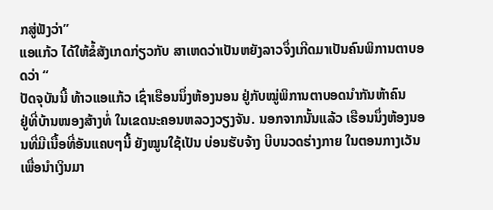ກສູ່ຟັງວ່າ”
ແອແກ້ວ ໄດ້ໃຫ້ຂໍ້ສັງເກດກ່ຽວກັບ ສາເຫດວ່າເປັນຫຍັງລາວຈຶ່ງເກີດມາເປັນຄົນພິການຕາບອດວ່າ “
ປັດຈຸບັນນີ້ ທ້າວແອແກ້ວ ເຊົ່າເຮືອນນຶ່ງຫ້ອງນອນ ຢູ່ກັບໝູ່ພິການຕາບອດນໍາກັນຫ້າຄົນ
ຢູ່ທີ່ບ້ານໜອງສ້າງທໍ່ ໃນເຂດນະຄອນຫລວງວຽງຈັນ. ນອກຈາກນັ້ນແລ້ວ ເຮືອນນຶ່ງຫ້ອງນອນທີ່ມີເນື້ອທີ່ອັນແຄບໆນີ້ ຍັງໝູນໃຊ້ເປັນ ບ່ອນຮັບຈ້າງ ບີບນວດຮ່າງກາຍ ໃນຕອນກາງເວັນ ເພື່ອນໍາເງິນມາ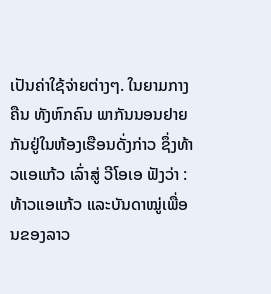ເປັນຄ່າໃຊ້ຈ່າຍຕ່າງໆ. ໃນຍາມກາງຄືນ ທັງຫົກຄົນ ພາກັນນອນຢາຍກັນຢູ່ໃນຫ້ອງເຮືອນດັ່ງກ່າວ ຊຶ່ງທ້າວແອແກ້ວ ເລົ່າສູ່ ວີໂອເອ ຟັງວ່າ :
ທ້າວແອແກ້ວ ແລະບັນດາໝູ່ເພື່ອນຂອງລາວ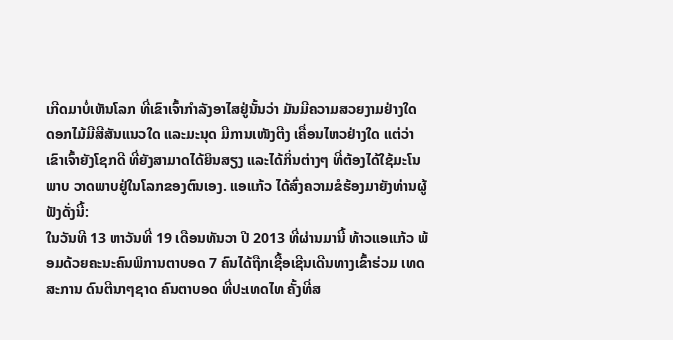ເກີດມາບໍ່ເຫັນໂລກ ທີ່ເຂົາເຈົ້າກໍາລັງອາໄສຢູ່ນັ້ນວ່າ ມັນມີຄວາມສວຍງາມຢ່າງໃດ ດອກໄມ້ມີສີສັນແນວໃດ ແລະມະນຸດ ມີການເໜັງຕີງ ເຄື່ອນໄຫວຢ່າງໃດ ແຕ່ວ່າເຂົາເຈົ້າຍັງໂຊກດີ ທີ່ຍັງສາມາດໄດ້ຍິນສຽງ ແລະໄດ້ກິ່ນຕ່າງໆ ທີ່ຕ້ອງໄດ້ໃຊ້ມະໂນພາບ ວາດພາບຢູ່ໃນໂລກຂອງຕົນເອງ. ແອແກ້ວ ໄດ້ສົ່ງຄວາມຂໍຮ້ອງມາຍັງທ່ານຜູ້ຟັງດັ່ງນີ້:
ໃນວັນທີ 13 ຫາວັນທີ່ 19 ເດືອນທັນວາ ປີ 2013 ທີ່ຜ່ານມານີ້ ທ້າວແອແກ້ວ ພ້ອມດ້ວຍຄະນະຄົນພິການຕາບອດ 7 ຄົນໄດ້ຖືກເຊື້ອເຊີນເດີນທາງເຂົ້າຮ່ວມ ເທດສະການ ດົນຕີນາໆຊາດ ຄົນຕາບອດ ທີ່ປະເທດໄທ ຄັ້ງທີ່ສ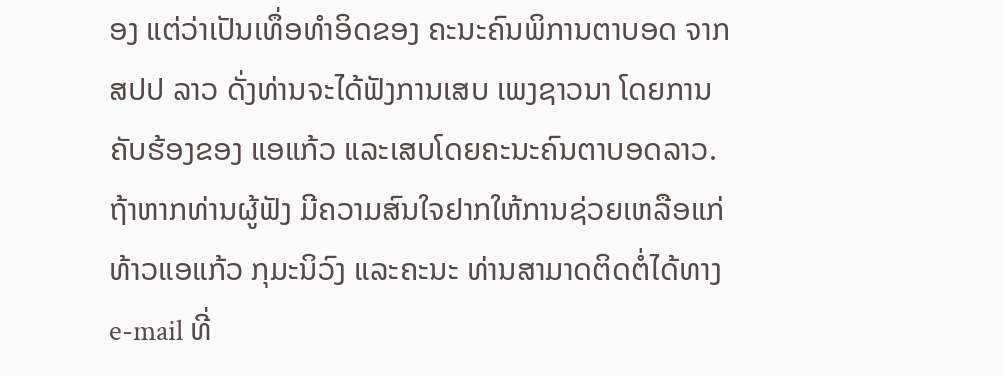ອງ ແຕ່ວ່າເປັນເທຶ່ອທໍາອິດຂອງ ຄະນະຄົນພິການຕາບອດ ຈາກ ສປປ ລາວ ດັ່ງທ່ານຈະໄດ້ຟັງການເສບ ເພງຊາວນາ ໂດຍການຄັບຮ້ອງຂອງ ແອແກ້ວ ແລະເສບໂດຍຄະນະຄົນຕາບອດລາວ.
ຖ້າຫາກທ່ານຜູ້ຟັງ ມີຄວາມສົນໃຈຢາກໃຫ້ການຊ່ວຍເຫລືອແກ່ ທ້າວແອແກ້ວ ກຸມະນິວົງ ແລະຄະນະ ທ່ານສາມາດຕິດຕໍ່ໄດ້ທາງ e-mail ທີ່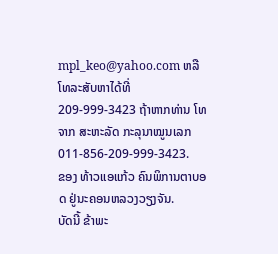mpl_keo@yahoo.com ຫລືໂທລະສັບຫາໄດ້ທີ່ 209-999-3423 ຖ້າຫາກທ່ານ ໂທຈາກ ສະຫະລັດ ກະລຸນາໝູນເລກ 011-856-209-999-3423.
ຂອງ ທ້າວແອແກ້ວ ຄົນພິການຕາບອດ ຢູ່ນະຄອນຫລວງວຽງຈັນ.
ບັດນີ້ ຂ້າພະ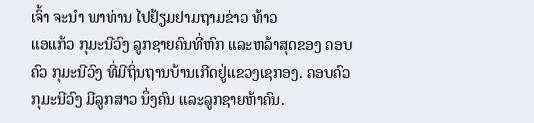ເຈົ້າ ຈະນໍາ ພາທ່ານ ໄປຢ້ຽມຢາມຖາມຂ່າວ ທ້າວ
ແອແກ້ວ ກຸມະນີວົງ ລູກຊາຍຄົນທີ່ຫົກ ແລະຫລ້າສຸດຂອງ ຄອບ
ຄົວ ກຸມະນີວົງ ທີ່ມີຖິ່ນຖານບ້ານເກີດຢູ່ແຂວງເຊກອງ. ຄອບຄົວ
ກຸມະນີວົງ ມີລູກສາວ ນຶ່ງຄົນ ແລະລູກຊາຍຫ້າຄົນ.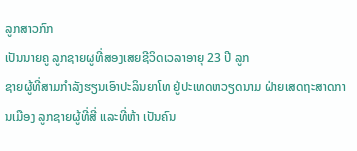ລູກສາວກົກ
ເປັນນາຍຄູ ລູກຊາຍຜູທີ່ສອງເສຍຊີວິດເວລາອາຍຸ 23 ປີ ລູກ
ຊາຍຜູ້ທີ່ສາມກໍາລັງຮຽນເອົາປະລິນຍາໂທ ຢູ່ປະເທດຫວຽດນາມ ຝ່າຍເສດຖະສາດການເມືອງ ລູກຊາຍຜູ້ທີ່ສີ່ ແລະທີ່ຫ້າ ເປັນຄົນ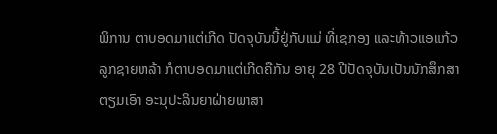ພິການ ຕາບອດມາແຕ່ເກີດ ປັດຈຸບັນນີ້ຢູ່ກັບແມ່ ທີ່ເຊກອງ ແລະທ້າວແອແກ້ວ ລູກຊາຍຫລ້າ ກໍຕາບອດມາແຕ່ເກີດຄືກັນ ອາຍຸ 28 ປີປັດຈຸບັນເປັນນັກສຶກສາຕຽມເອົາ ອະນຸປະລິນຍາຝ່າຍພາສາ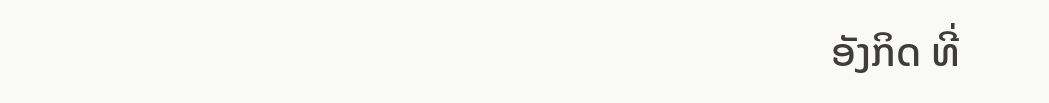ອັງກິດ ທີ່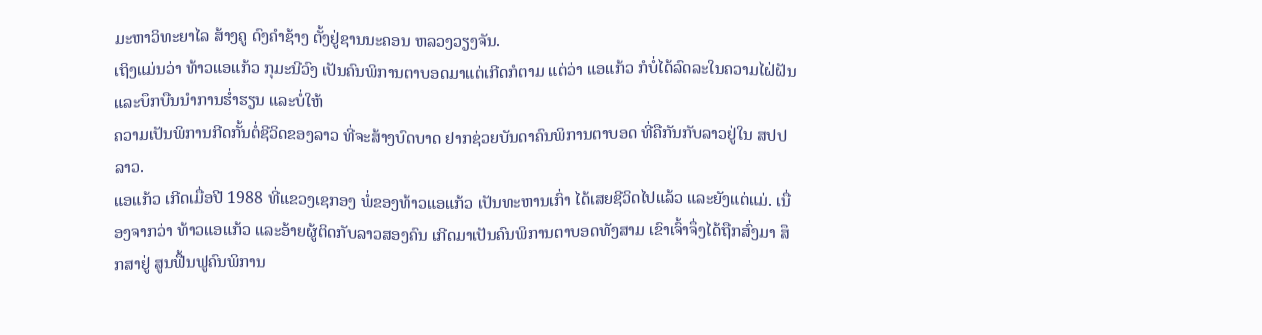ມະຫາວິທະຍາໄລ ສ້າງຄູ ດົງຄໍາຊ້າງ ຕັ້ງຢູ່ຊານນະຄອນ ຫລວງວຽງຈັນ.
ເຖິງແມ່ນວ່າ ທ້າວແອແກ້ວ ກຸມະນີວົງ ເປັນຄົນພິການຕາບອດມາແຕ່ເກີດກໍຕາມ ແຕ່ວ່າ ແອແກ້ວ ກໍບໍ່ໄດ້ລົດລະໃນຄວາມໄຝ່ຝັນ ແລະບຶກບືນນໍາການຮໍ່າຮຽນ ແລະບໍ່ໃຫ້
ຄວາມເປັນພິການກີດກັ້ນຕໍ່ຊີວິດຂອງລາວ ທີ່ຈະສ້າງບົດບາດ ຢາກຊ່ວຍບັນດາຄົນພິການຕາບອດ ທີ່ຄືກັນກັບລາວຢູ່ໃນ ສປປ ລາວ.
ແອແກ້ວ ເກີດເມື່ອປີ 1988 ທີ່ແຂວງເຊກອງ ພໍ່ຂອງທ້າວແອແກ້ວ ເປັນທະຫານເກົ່າ ໄດ້ເສຍຊີວິດໄປແລ້ວ ແລະຍັງແຕ່ແມ່. ເນື່ອງຈາກວ່າ ທ້າວແອແກ້ວ ແລະອ້າຍຜູ້ຕິດກັບລາວສອງຄົນ ເກີດມາເປັນຄົນພິການຕາບອດທັງສາມ ເຂົາເຈົ້າຈຶ່ງໄດ້ຖືກສົ່ງມາ ສຶກສາຢູ່ ສູນຟື້ນຟູຄົນພິການ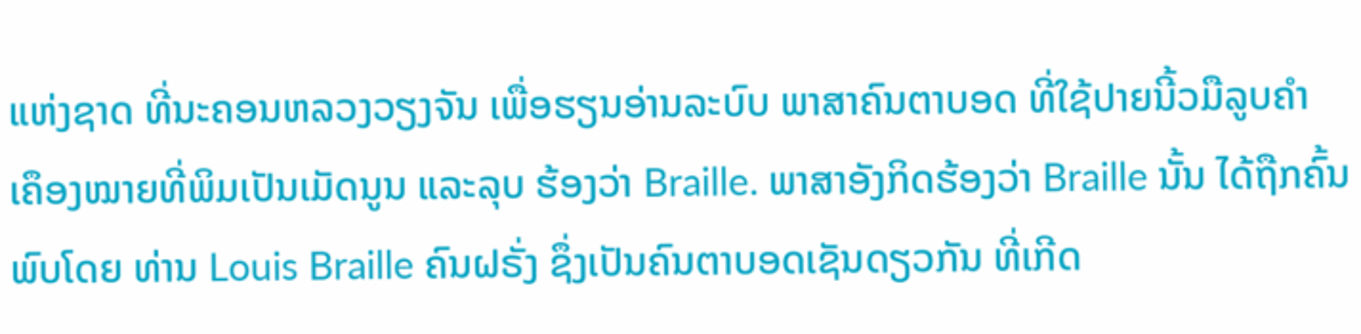ແຫ່ງຊາດ ທີ່ນະຄອນຫລວງວຽງຈັນ ເພື່ອຮຽນອ່ານລະບົບ ພາສາຄົນຕາບອດ ທີ່ໃຊ້ປາຍນີ້ວມືລູບຄໍາ ເຄຶອງໝາຍທີ່ພິມເປັນເມັດນູນ ແລະລຸບ ຮ້ອງວ່າ Braille. ພາສາອັງກິດຮ້ອງວ່າ Braille ນັ້ນ ໄດ້ຖືກຄົ້ນພົບໂດຍ ທ່ານ Louis Braille ຄົນຝຣັ່ງ ຊຶ່ງເປັນຄົນຕາບອດເຊັນດຽວກັນ ທີ່ເກີດ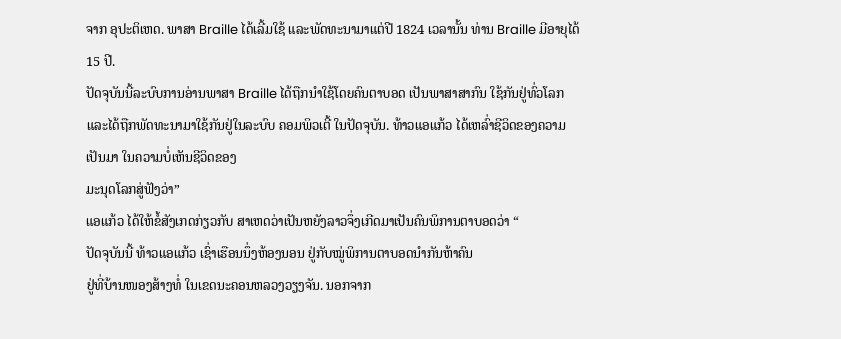ຈາກ ອຸປະຕິເຫດ. ພາສາ Braille ໄດ້ເລີ້ມໃຊ້ ແລະພັດທະນາມາແຕ່ປີ 1824 ເວລານັ້ນ ທ່ານ Braille ມີອາຍຸໄດ້ 15 ປີ.
ປັດຈຸບັນນີ້ລະບົບການອ່ານພາສາ Braille ໄດ້ຖືກນໍາໃຊ້ໂດຍຄົນຕາບອດ ເປັນພາສາສາກົນ ໃຊ້ກັນຢູ່ທົ່ວໂລກ ແລະໄດ້ຖືກພັດທະນາມາໃຊ້ກັນຢູ່ໃນລະບົບ ຄອມພິວເຕີ້ ໃນປັດຈຸບັນ. ທ້າວແອແກ້ວ ໄດ້ເຫລົ່າຊີວິດຂອງຄວາມເປັນມາ ໃນຄວາມບໍ່ເຫັນຊີວິດຂອງ
ມະນຸດໂລກສູ່ຟັງວ່າ”
ແອແກ້ວ ໄດ້ໃຫ້ຂໍ້ສັງເກດກ່ຽວກັບ ສາເຫດວ່າເປັນຫຍັງລາວຈຶ່ງເກີດມາເປັນຄົນພິການຕາບອດວ່າ “
ປັດຈຸບັນນີ້ ທ້າວແອແກ້ວ ເຊົ່າເຮືອນນຶ່ງຫ້ອງນອນ ຢູ່ກັບໝູ່ພິການຕາບອດນໍາກັນຫ້າຄົນ
ຢູ່ທີ່ບ້ານໜອງສ້າງທໍ່ ໃນເຂດນະຄອນຫລວງວຽງຈັນ. ນອກຈາກ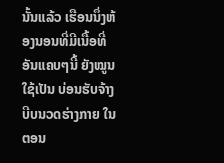ນັ້ນແລ້ວ ເຮືອນນຶ່ງຫ້ອງນອນທີ່ມີເນື້ອທີ່ອັນແຄບໆນີ້ ຍັງໝູນໃຊ້ເປັນ ບ່ອນຮັບຈ້າງ ບີບນວດຮ່າງກາຍ ໃນຕອນ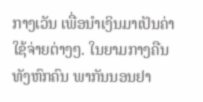ກາງເວັນ ເພື່ອນໍາເງິນມາເປັນຄ່າໃຊ້ຈ່າຍຕ່າງໆ. ໃນຍາມກາງຄືນ ທັງຫົກຄົນ ພາກັນນອນຢາ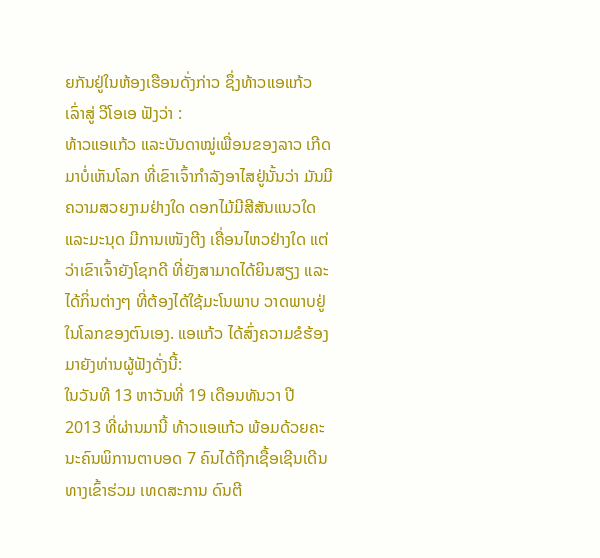ຍກັນຢູ່ໃນຫ້ອງເຮືອນດັ່ງກ່າວ ຊຶ່ງທ້າວແອແກ້ວ ເລົ່າສູ່ ວີໂອເອ ຟັງວ່າ :
ທ້າວແອແກ້ວ ແລະບັນດາໝູ່ເພື່ອນຂອງລາວ ເກີດມາບໍ່ເຫັນໂລກ ທີ່ເຂົາເຈົ້າກໍາລັງອາໄສຢູ່ນັ້ນວ່າ ມັນມີຄວາມສວຍງາມຢ່າງໃດ ດອກໄມ້ມີສີສັນແນວໃດ ແລະມະນຸດ ມີການເໜັງຕີງ ເຄື່ອນໄຫວຢ່າງໃດ ແຕ່ວ່າເຂົາເຈົ້າຍັງໂຊກດີ ທີ່ຍັງສາມາດໄດ້ຍິນສຽງ ແລະໄດ້ກິ່ນຕ່າງໆ ທີ່ຕ້ອງໄດ້ໃຊ້ມະໂນພາບ ວາດພາບຢູ່ໃນໂລກຂອງຕົນເອງ. ແອແກ້ວ ໄດ້ສົ່ງຄວາມຂໍຮ້ອງມາຍັງທ່ານຜູ້ຟັງດັ່ງນີ້:
ໃນວັນທີ 13 ຫາວັນທີ່ 19 ເດືອນທັນວາ ປີ 2013 ທີ່ຜ່ານມານີ້ ທ້າວແອແກ້ວ ພ້ອມດ້ວຍຄະນະຄົນພິການຕາບອດ 7 ຄົນໄດ້ຖືກເຊື້ອເຊີນເດີນທາງເຂົ້າຮ່ວມ ເທດສະການ ດົນຕີ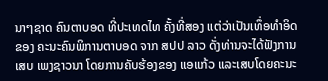ນາໆຊາດ ຄົນຕາບອດ ທີ່ປະເທດໄທ ຄັ້ງທີ່ສອງ ແຕ່ວ່າເປັນເທຶ່ອທໍາອິດຂອງ ຄະນະຄົນພິການຕາບອດ ຈາກ ສປປ ລາວ ດັ່ງທ່ານຈະໄດ້ຟັງການເສບ ເພງຊາວນາ ໂດຍການຄັບຮ້ອງຂອງ ແອແກ້ວ ແລະເສບໂດຍຄະນະ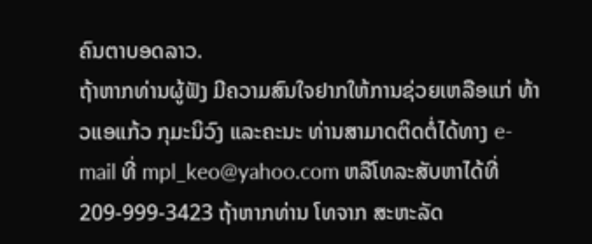ຄົນຕາບອດລາວ.
ຖ້າຫາກທ່ານຜູ້ຟັງ ມີຄວາມສົນໃຈຢາກໃຫ້ການຊ່ວຍເຫລືອແກ່ ທ້າວແອແກ້ວ ກຸມະນິວົງ ແລະຄະນະ ທ່ານສາມາດຕິດຕໍ່ໄດ້ທາງ e-mail ທີ່ mpl_keo@yahoo.com ຫລືໂທລະສັບຫາໄດ້ທີ່ 209-999-3423 ຖ້າຫາກທ່ານ ໂທຈາກ ສະຫະລັດ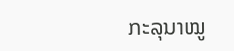ກະລຸນາໝູ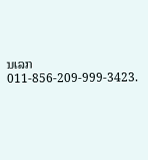ນເລກ 011-856-209-999-3423.